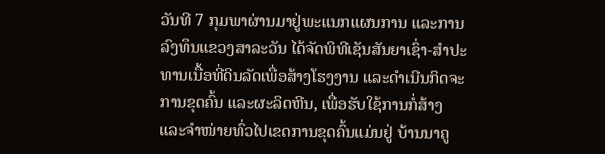ວັນທີ 7 ກຸມພາຜ່ານມາຢູ່ພະແນກແຜນການ ແລະການລົງທຶນແຂວງສາລະວັນ ໄດ້ຈັດພິທີເຊັນສັນຍາເຊົ່າ-ສຳປະທານເນື້ອທີ່ດິນລັດເພື່ອສ້າງໂຮງງານ ແລະດຳເນີນກິດຈະການຂຸດຄົ້ນ ແລະຜະລິດຫີນ, ເພື່ອຮັບໃຊ້ການກໍ່ສ້າງ ແລະຈຳໜ່າຍທົ່ວໄປເຂດການຂຸດຄົ້ນແມ່ນຢູ່ ບ້ານນາຄູ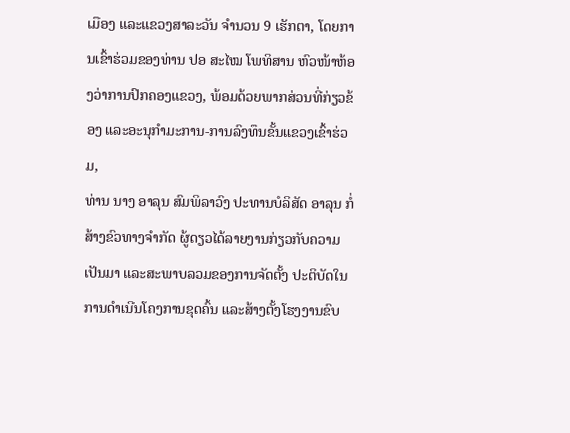ເມືອງ ແລະແຂວງສາລະວັນ ຈຳນວນ 9 ເຮັກຕາ, ໂດຍການເຂົ້າຮ່ວມຂອງທ່ານ ປອ ສະໄໝ ໂພທິສານ ຫົວໜ້າຫ້ອງວ່າການປົກຄອງແຂວງ, ພ້ອມດ້ວຍພາກສ່ວນທີ່ກ່ຽວຂ້ອງ ແລະອະນຸກຳມະການ-ການລົງທຶນຂັ້ນແຂວງເຂົ້າຮ່ວມ,
ທ່ານ ນາງ ອາລຸນ ສົມພິລາວົງ ປະທານບໍລິສັດ ອາລຸນ ກໍ່ສ້າງຂົວທາງຈຳກັດ ຜູ້ດຽວໄດ້ລາຍງານກ່ຽວກັບຄວາມເປັນມາ ແລະສະພາບລວມຂອງການຈັດຕັ້ງ ປະຕິບັດໃນການດຳເນີນໂຄງການຂຸດຄົ້ນ ແລະສ້າງຕັ້ງໂຮງງານຂົບ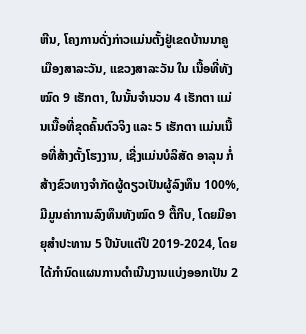ຫີນ, ໂຄງການດັ່ງກ່າວແມ່ນຕັ້ງຢູ່ເຂດບ້ານນາຄູ ເມືອງສາລະວັນ, ແຂວງສາລະວັນ ໃນ ເນື້ອທີ່ທັງໝົດ 9 ເຮັກຕາ, ໃນນັ້ນຈໍານວນ 4 ເຮັກຕາ ແມ່ນເນື້ອທີ່ຂຸດຄົ້ນຕົວຈິງ ແລະ 5 ເຮັກຕາ ແມ່ນເນື້ອທີ່ສ້າງຕັ້ງໂຮງງານ, ເຊີ່ງແມ່ນບໍລິສັດ ອາລຸນ ກໍ່ສ້າງຂົວທາງຈຳກັດຜູ້ດຽວເປັນຜູ້ລົງທຶນ 100%, ມີມູນຄ່າການລົງທຶນທັງໝົດ 9 ຕື້ກີບ, ໂດຍມີອາຍຸສຳປະທານ 5 ປີນັບແຕ່ປີ 2019-2024, ໂດຍໄດ້ກໍານົດແຜນການດຳເນີນງານແບ່ງອອກເປັນ 2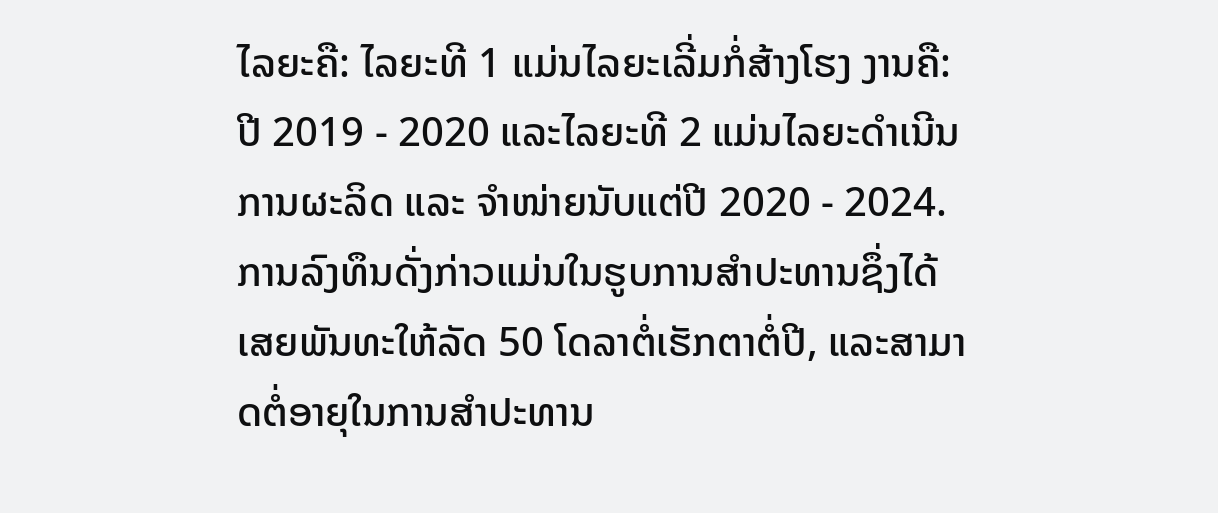ໄລຍະຄື: ໄລຍະທີ 1 ແມ່ນໄລຍະເລີ່ມກໍ່ສ້າງໂຮງ ງານຄື: ປີ 2019 - 2020 ແລະໄລຍະທີ 2 ແມ່ນໄລຍະດໍາເນີນການຜະລິດ ແລະ ຈໍາໜ່າຍນັບແຕ່ປີ 2020 - 2024.
ການລົງທຶນດັ່ງກ່າວແມ່ນໃນຮູບການສຳປະທານຊຶ່ງໄດ້ເສຍພັນທະໃຫ້ລັດ 50 ໂດລາຕໍ່ເຮັກຕາຕໍ່ປີ, ແລະສາມາດຕໍ່ອາຍຸໃນການສຳປະທານ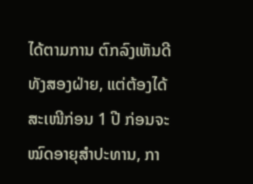ໄດ້ຕາມການ ຕົກລົງເຫັນດີທັງສອງຝ່າຍ, ແຕ່ຕ້ອງໄດ້ສະເໜີກ່ອນ 1 ປີ ກ່ອນຈະໝົດອາຍຸສຳປະທານ, ກາ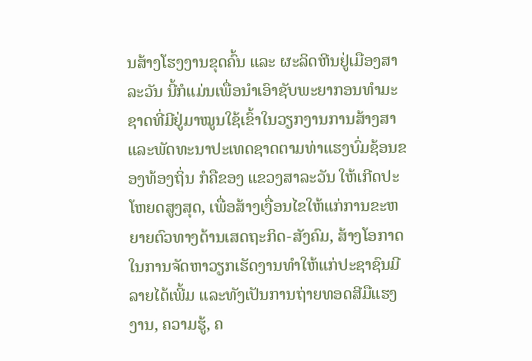ນສ້າງໂຮງງານຂຸດຄົ້ນ ແລະ ຜະລິດຫີນຢູ່ເມືອງສາລະວັນ ນີ້ກໍແມ່ນເພື່ອນຳເອົາຊັບພະຍາກອນທຳມະຊາດທີ່ມີຢູ່ມາໝູນໃຊ້ເຂົ້າໃນວຽກງານການສ້າງສາ ແລະພັດທະນາປະເທດຊາດຕາມທ່າແຮງບົ່ມຊ້ອນຂອງທ້ອງຖິ່ນ ກໍຄືຂອງ ແຂວງສາລະວັນ ໃຫ້ເກີດປະໂຫຍດສູງສຸດ, ເພື່ອສ້າງເງື່ອນໄຂໃຫ້ແກ່ການຂະຫຍາຍຕົວທາງດ້ານເສດຖະກິດ-ສັງຄົມ, ສ້າງໂອກາດໃນການຈັດຫາວຽກເຮັດງານທຳໃຫ້ແກ່ປະຊາຊົນມີລາຍໄດ້ເພີ້ມ ແລະທັງເປັນການຖ່າຍທອດສີມືແຮງງານ, ຄວາມຮູ້, ຄ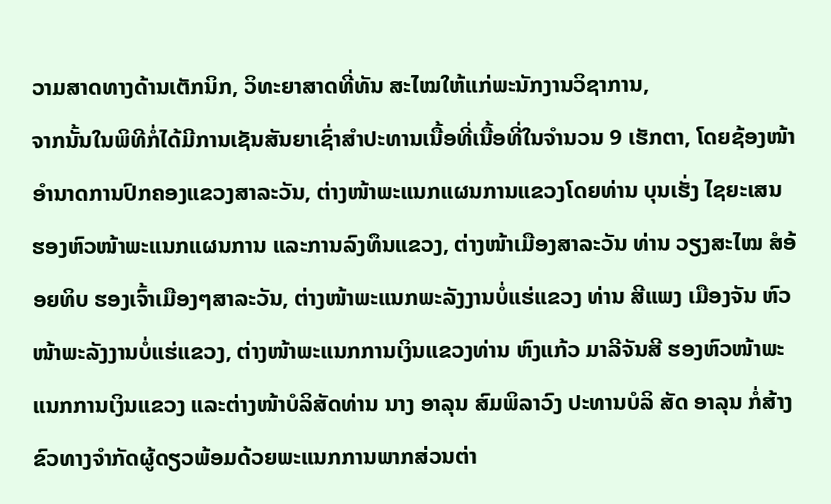ວາມສາດທາງດ້ານເຕັກນິກ, ວິທະຍາສາດທີ່ທັນ ສະໄໝໃຫ້ແກ່ພະນັກງານວິຊາການ,
ຈາກນັ້ນໃນພິທີກໍ່ໄດ້ມີການເຊັນສັນຍາເຊົ່າສຳປະທານເນື້ອທີ່ເນື້ອທີ່ໃນຈຳນວນ 9 ເຮັກຕາ, ໂດຍຊ້ອງໜ້າອໍານາດການປົກຄອງແຂວງສາລະວັນ, ຕ່າງໜ້າພະແນກແຜນການແຂວງໂດຍທ່ານ ບຸນເຮັ່ງ ໄຊຍະເສນ ຮອງຫົວໜ້າພະແນກແຜນການ ແລະການລົງທຶນແຂວງ, ຕ່າງໜ້າເມືອງສາລະວັນ ທ່ານ ວຽງສະໄໝ ສໍອ້ອຍທິບ ຮອງເຈົ້າເມືອງໆສາລະວັນ, ຕ່າງໜ້າພະແນກພະລັງງານບໍ່ແຮ່ແຂວງ ທ່ານ ສີແພງ ເມືອງຈັນ ຫົວໜ້າພະລັງງານບໍ່ແຮ່ແຂວງ, ຕ່າງໜ້າພະແນກການເງິນແຂວງທ່ານ ຫົງແກ້ວ ມາລີຈັນສີ ຮອງຫົວໜ້າພະແນກການເງິນແຂວງ ແລະຕ່າງໜ້າບໍລິສັດທ່ານ ນາງ ອາລຸນ ສົມພິລາວົງ ປະທານບໍລິ ສັດ ອາລຸນ ກໍ່ສ້າງຂົວທາງຈຳກັດຜູ້ດຽວພ້ອມດ້ວຍພະແນກການພາກສ່ວນຕ່າ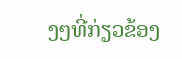ງໆທີ່ກ່ຽວຂ້ອງ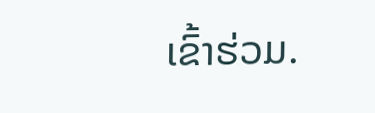ເຂົ້າຮ່ວມ.